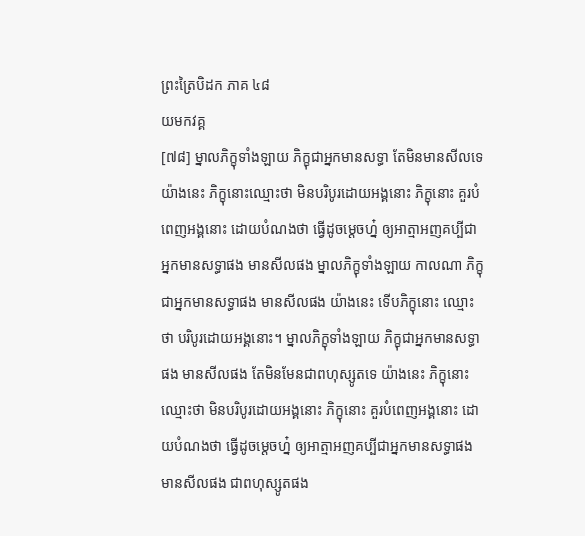ព្រះត្រៃបិដក ភាគ ៤៨
យមកវគ្គ
[៧៨] ម្នាលភិក្ខុទាំងឡាយ ភិក្ខុជាអ្នកមានសទ្ធា តែមិនមានសីលទេ យ៉ាងនេះ ភិក្ខុនោះឈ្មោះថា មិនបរិបូរដោយអង្គនោះ ភិក្ខុនោះ គួរបំពេញអង្គនោះ ដោយបំណងថា ធ្វើដូចម្ដេចហ្ន៎ ឲ្យអាត្មាអញគប្បីជាអ្នកមានសទ្ធាផង មានសីលផង ម្នាលភិក្ខុទាំងឡាយ កាលណា ភិក្ខុជាអ្នកមានសទ្ធាផង មានសីលផង យ៉ាងនេះ ទើបភិក្ខុនោះ ឈ្មោះថា បរិបូរដោយអង្គនោះ។ ម្នាលភិក្ខុទាំងឡាយ ភិក្ខុជាអ្នកមានសទ្ធាផង មានសីលផង តែមិនមែនជាពហុស្សូតទេ យ៉ាងនេះ ភិក្ខុនោះ ឈ្មោះថា មិនបរិបូរដោយអង្គនោះ ភិក្ខុនោះ គួរបំពេញអង្គនោះ ដោយបំណងថា ធ្វើដូចម្ដេចហ្ន៎ ឲ្យអាត្មាអញគប្បីជាអ្នកមានសទ្ធាផង មានសីលផង ជាពហុស្សូតផង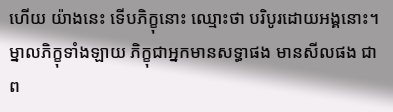ហើយ យ៉ាងនេះ ទើបភិក្ខុនោះ ឈ្មោះថា បរិបូរដោយអង្គនោះ។ ម្នាលភិក្ខុទាំងឡាយ ភិក្ខុជាអ្នកមានសទ្ធាផង មានសីលផង ជាព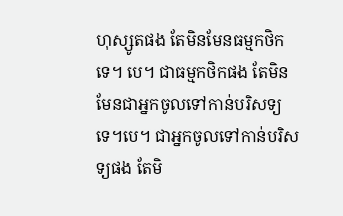ហុស្សូតផង តែមិនមែនធម្មកថិកទេ។ បេ។ ជាធម្មកថិកផង តែមិនមែនជាអ្នកចូលទៅកាន់បរិសទ្យទេ។បេ។ ជាអ្នកចូលទៅកាន់បរិសទ្យផង តែមិ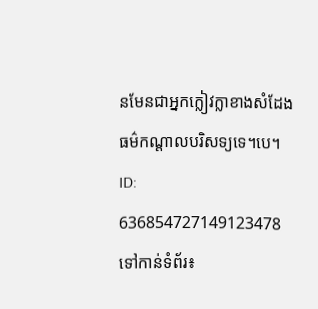នមែនជាអ្នកក្លៀវក្លាខាងសំដែងធម៌កណ្ដាលបរិសទ្យទេ។បេ។
ID: 636854727149123478
ទៅកាន់ទំព័រ៖